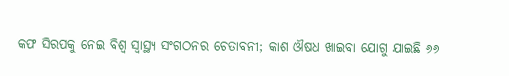କଫ ସିରପକୁ ନେଇ ବିଶ୍ୱ ସ୍ୱାସ୍ଥ୍ୟ ସଂଗଠନର ଚେତାବନୀ; କାଶ ଔଷଧ ଖାଇବା ଯୋଗୁ ଯାଇଛି ୬୬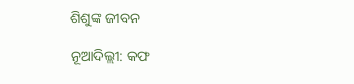ଶିଶୁଙ୍କ ଜୀବନ

ନୂଆଦିଲ୍ଲୀ: କଫ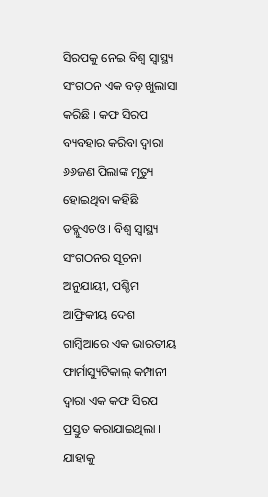ସିରପକୁ ନେଇ ବିଶ୍ୱ ସ୍ୱାସ୍ଥ୍ୟ ସଂଗଠନ ଏକ ବଡ଼ ଖୁଲାସା କରିଛି । କଫ ସିରପ ବ୍ୟବହାର କରିବା ଦ୍ୱାରା ୬୬ଜଣ ପିଲାଙ୍କ ମୃତ୍ୟୁ ହୋଇଥିବା କହିଛି ଡବ୍ଲୁଏଚଓ । ବିଶ୍ୱ ସ୍ୱାସ୍ଥ୍ୟ ସଂଗଠନର ସୂଚନା ଅନୁଯାୟୀ, ପଶ୍ଚିମ ଆଫ୍ରିକୀୟ ଦେଶ ଗାମ୍ବିଆରେ ଏକ ଭାରତୀୟ ଫାର୍ମାସ୍ୟୁଟିକାଲ୍ କମ୍ପାନୀ ଦ୍ବାରା ଏକ କଫ ସିରପ ପ୍ରସ୍ତୁତ କରାଯାଇଥିଲା । ଯାହାକୁ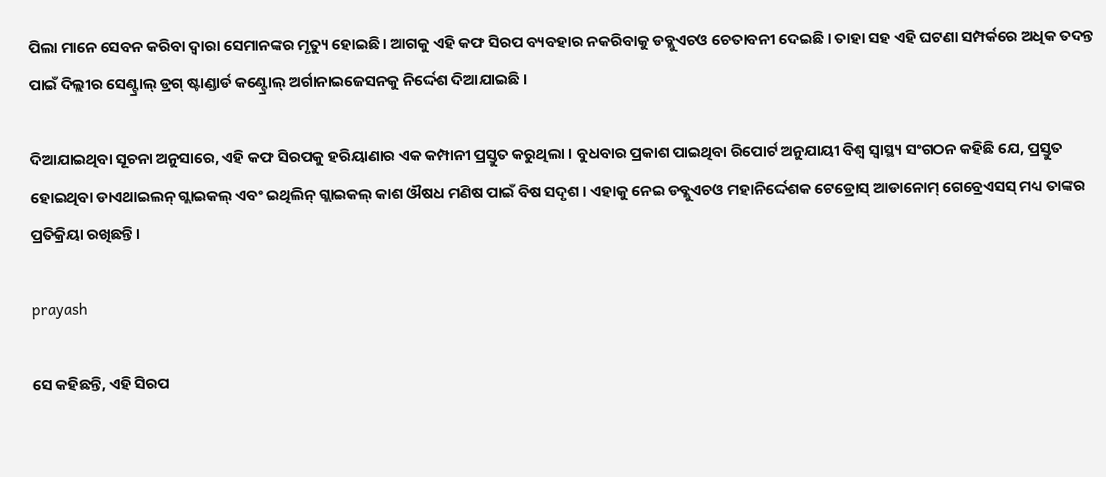ପିଲା ମାନେ ସେବନ କରିବା ଦ୍ୱାରା ସେମାନଙ୍କର ମୃତ୍ୟୁ ହୋଇଛି । ଆଗକୁ ଏହି କଫ ସିରପ ବ୍ୟବହାର ନକରିବାକୁ ଡବ୍ଲୁଏଚଓ ଚେତାବନୀ ଦେଇଛି । ତାହା ସହ ଏହି ଘଟଣା ସମ୍ପର୍କରେ ଅଧିକ ତଦନ୍ତ ପାଇଁ ଦିଲ୍ଲୀର ସେଣ୍ଟ୍ରାଲ୍ ଡ୍ରଗ୍ ଷ୍ଟାଣ୍ଡାର୍ଡ କଣ୍ଟ୍ରୋଲ୍ ଅର୍ଗାନାଇଜେସନକୁ ନିର୍ଦ୍ଦେଶ ଦିଆଯାଇଛି ।

ଦିଆଯାଇଥିବା ସୂଚନା ଅନୁସାରେ, ଏହି କଫ ସିରପକୁ ହରିୟାଣାର ଏକ କମ୍ପାନୀ ପ୍ରସ୍ତୁତ କରୁଥିଲା । ବୁଧବାର ପ୍ରକାଶ ପାଇଥିବା ରିପୋର୍ଟ ଅନୁଯାୟୀ ବିଶ୍ୱ ସ୍ୱାସ୍ଥ୍ୟ ସଂଗଠନ କହିଛି ଯେ, ପ୍ରସ୍ତୁତ ହୋଇଥିବା ଡାଏଥାଇଲନ୍ ଗ୍ଲାଇକଲ୍ ଏବଂ ଇଥିଲିନ୍ ଗ୍ଲାଇକଲ୍ କାଶ ଔଷଧ ମଣିଷ ପାଇଁ ବିଷ ସଦୃଶ । ଏହାକୁ ନେଇ ଡବ୍ଲୁଏଚଓ ମହାନିର୍ଦ୍ଦେଶକ ଟେଡ୍ରୋସ୍ ଆଡାନୋମ୍ ଗେବ୍ରେଏସସ୍ ମଧ୍ୟ ତାଙ୍କର ପ୍ରତିକ୍ରିୟା ରଖିଛନ୍ତି ।

prayash

ସେ କହିଛନ୍ତି, ଏହି ସିରପ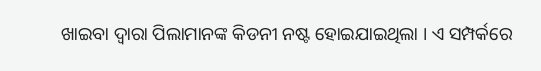ଖାଇବା ଦ୍ୱାରା ପିଲାମାନଙ୍କ କିଡନୀ ନଷ୍ଟ ହୋଇଯାଇଥିଲା । ଏ ସମ୍ପର୍କରେ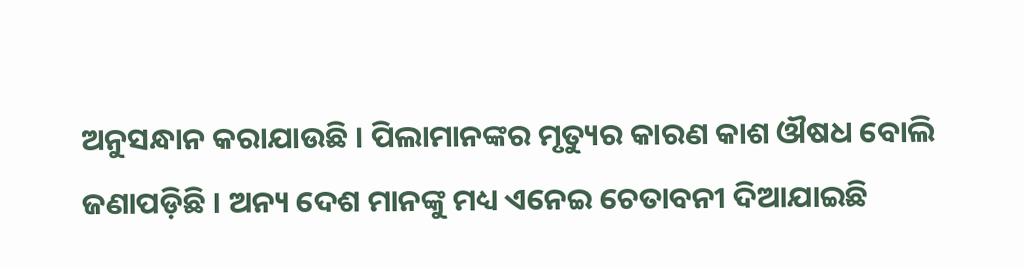ଅନୁସନ୍ଧାନ କରାଯାଉଛି । ପିଲାମାନଙ୍କର ମୃତ୍ୟୁର କାରଣ କାଶ ଔଷଧ ବୋଲି ଜଣାପଡ଼ିଛି । ଅନ୍ୟ ଦେଶ ମାନଙ୍କୁ ମଧ୍ୟ ଏନେଇ ଚେତାବନୀ ଦିଆଯାଇଛି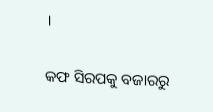।

କଫ ସିରପକୁ ବଜାରରୁ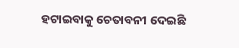ହଟାଇବାକୁ ଚେତାବନୀ ଦେଇଛି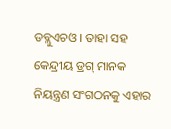ଡବ୍ଲୁଏଚଓ । ତାହା ସହ କେନ୍ଦ୍ରୀୟ ଡ୍ରଗ୍ ମାନକ ନିୟନ୍ତ୍ରଣ ସଂଗଠନକୁ ଏହାର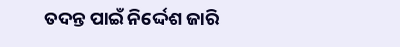ତଦନ୍ତ ପାଇଁ ନିର୍ଦ୍ଦେଶ ଜାରି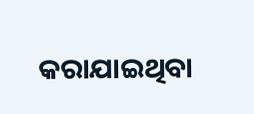କରାଯାଇଥିବା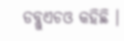ଡବ୍ଲୁଏଚଓ କହିଛି ।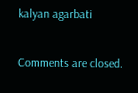kalyan agarbati

Comments are closed.